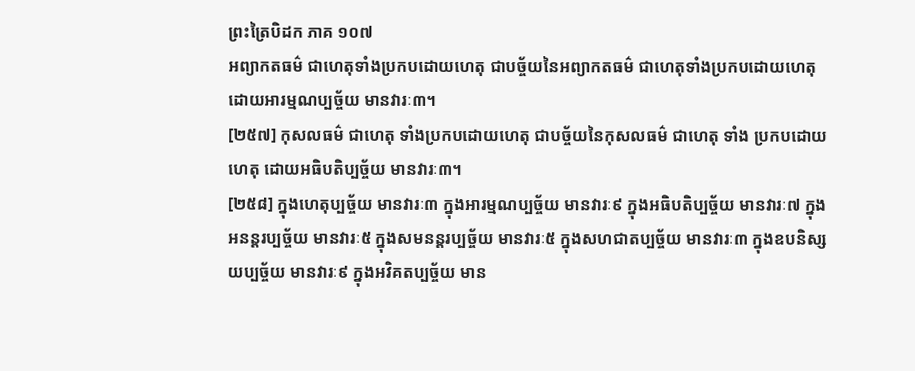ព្រះត្រៃបិដក ភាគ ១០៧
អព្យាកតធម៌ ជាហេតុទាំងប្រកបដោយហេតុ ជាបច្ច័យនៃអព្យាកតធម៌ ជាហេតុទាំងប្រកបដោយហេតុ ដោយអារម្មណប្បច្ច័យ មានវារៈ៣។
[២៥៧] កុសលធម៌ ជាហេតុ ទាំងប្រកបដោយហេតុ ជាបច្ច័យនៃកុសលធម៌ ជាហេតុ ទាំង ប្រកបដោយហេតុ ដោយអធិបតិប្បច្ច័យ មានវារៈ៣។
[២៥៨] ក្នុងហេតុប្បច្ច័យ មានវារៈ៣ ក្នុងអារម្មណប្បច្ច័យ មានវារៈ៩ ក្នុងអធិបតិប្បច្ច័យ មានវារៈ៧ ក្នុងអនន្តរប្បច្ច័យ មានវារៈ៥ ក្នុងសមនន្តរប្បច្ច័យ មានវារៈ៥ ក្នុងសហជាតប្បច្ច័យ មានវារៈ៣ ក្នុងឧបនិស្សយប្បច្ច័យ មានវារៈ៩ ក្នុងអវិគតប្បច្ច័យ មាន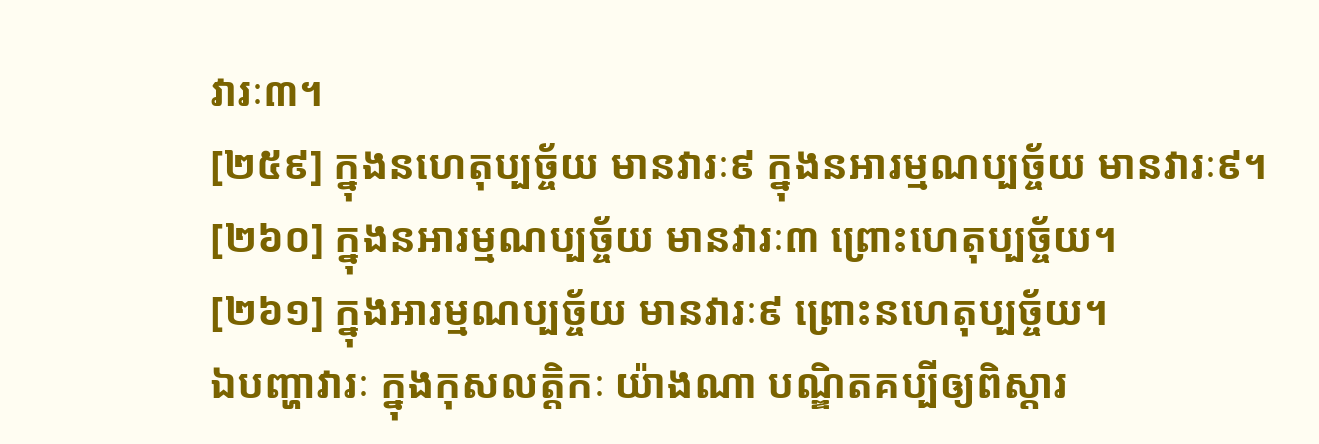វារៈ៣។
[២៥៩] ក្នុងនហេតុប្បច្ច័យ មានវារៈ៩ ក្នុងនអារម្មណប្បច្ច័យ មានវារៈ៩។
[២៦០] ក្នុងនអារម្មណប្បច្ច័យ មានវារៈ៣ ព្រោះហេតុប្បច្ច័យ។
[២៦១] ក្នុងអារម្មណប្បច្ច័យ មានវារៈ៩ ព្រោះនហេតុប្បច្ច័យ។
ឯបញ្ហាវារៈ ក្នុងកុសលត្តិកៈ យ៉ាងណា បណ្ឌិតគប្បីឲ្យពិស្តារ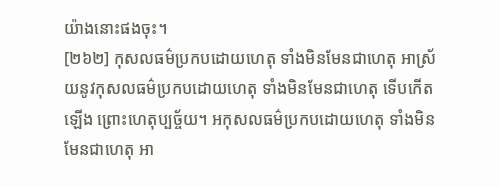យ៉ាងនោះផងចុះ។
[២៦២] កុសលធម៌ប្រកបដោយហេតុ ទាំងមិនមែនជាហេតុ អាស្រ័យនូវកុសលធម៌ប្រកបដោយហេតុ ទាំងមិនមែនជាហេតុ ទើបកើតឡើង ព្រោះហេតុប្បច្ច័យ។ អកុសលធម៌ប្រកបដោយហេតុ ទាំងមិនមែនជាហេតុ អា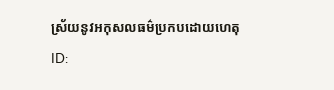ស្រ័យនូវអកុសលធម៌ប្រកបដោយហេតុ
ID: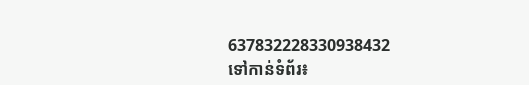637832228330938432
ទៅកាន់ទំព័រ៖